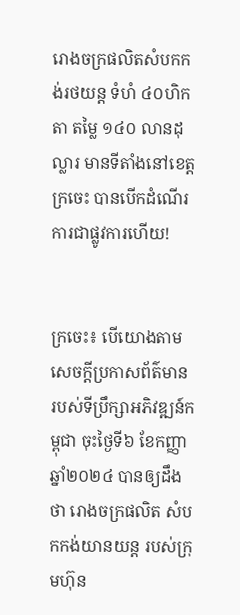រោងចក្រផលិតសំបកកង់រថយន្ត ទំហំ ៤០ហិកតា តម្លៃ ១៤០ លានដុល្លារ មានទីតាំងនៅខេត្តក្រចេះ បានបើកដំណើរការជាផ្លូវការហើយ!


ក្រចេះ៖ បើយោងតាមសេចក្តីប្រកាសព័ត៌មាន របស់ទីប្រឹក្សាអភិវឌ្ឍន៍កម្ពុជា ចុះថ្ងៃទី៦ ខែកញ្ញា ឆ្នាំ២០២៤ បានឲ្យដឹងថា រោងចក្រផលិត សំបកកង់យានយន្ត របស់ក្រុមហ៊ុន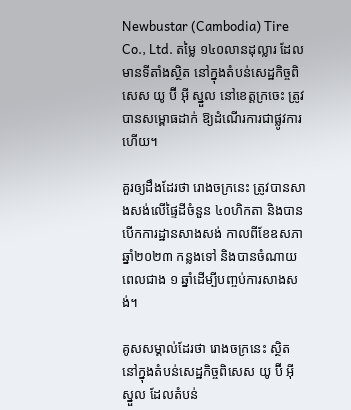Newbustar (Cambodia) Tire Co., Ltd. តម្លៃ ១៤០លានដុល្លារ ដែលមានទីតាំងស្ថិត នៅក្នុងតំបន់សេដ្ឋកិច្ចពិសេស យូ ប៊ី អ៊ី ស្នួល នៅខេត្តក្រចេះ ត្រូវបានសម្ពោធដាក់ ឱ្យដំណើរការជាផ្លូវការហើយ។

គួរឲ្យដឹងដែរថា រោងចក្រនេះ ត្រូវបានសាងសង់លើផ្ទៃដីចំនួន ៤០ហិកតា និងបានបើកការដ្ឋានសាងសង់ កាលពីខែឧសភា ឆ្នាំ២០២៣ កន្លងទៅ និងបានចំណាយពេលជាង ១ ឆ្នាំដើម្បីបញ្ចប់ការសាងសង់។

គូសសម្គាល់ដែរថា រោងចក្រនេះ ស្ថិតនៅក្នុងតំបន់សេដ្ឋកិច្ចពិសេស យូ ប៊ី អ៊ី ស្នួល ដែលតំបន់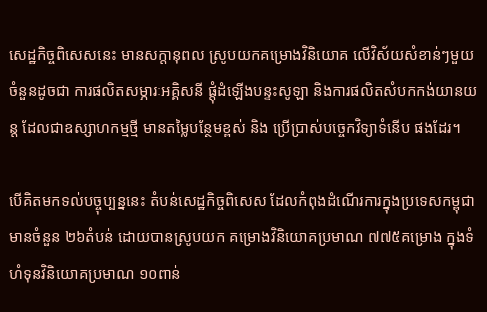សេដ្ឋកិច្ចពិសេសនេះ មានសក្តានុពល ស្រូបយកគម្រោងវិនិយោគ លើវិស័យសំខាន់ៗមួយចំនួនដូចជា ការផលិតសម្ភារៈអគ្គិសនី ផ្តុំដំឡើងបន្ទះសូឡា និងការផលិតសំបកកង់យានយន្ត ដែលជាឧស្សាហកម្មថ្មី មានតម្លៃបន្ថែមខ្ពស់ និង ប្រើប្រាស់បច្ចេកវិទ្យាទំនើប ផងដែរ។

បើគិតមកទល់បច្ចុប្បន្ននេះ តំបន់សេដ្ឋកិច្ចពិសេស ដែលកំពុងដំណើរការក្នុងប្រទេសកម្ពុជា មានចំនួន ២៦តំបន់ ដោយបានស្រូបយក គម្រោងវិនិយោគប្រមាណ ៧៧៥គម្រោង ក្នុងទំហំទុនវិនិយោគប្រមាណ ១០ពាន់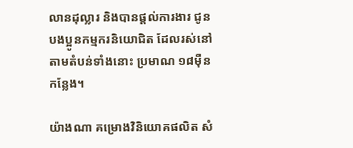លានដុល្លារ និងបានផ្តល់ការងារ ជូនបងប្អូនកម្មករនិយោជិត ដែលរស់នៅតាមតំបន់ទាំងនោះ ប្រមាណ ១៨ម៉ឺនកន្លែង។

យ៉ាងណា គម្រោងវិនិយោគផលិត សំ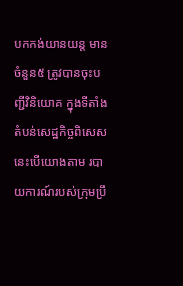បកកង់យានយន្ត មានចំនួន៥ ត្រូវបានចុះបញ្ជីវិនិយោគ ក្នុងទីតាំងតំបន់សេដ្ឋកិច្ចពិសេស នេះបើយោងតាម របាយការណ៍របស់ក្រុមប្រឹ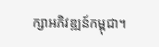ក្សាអភិវឌ្ឍន៍កម្ពុជា។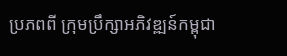ប្រភពពី ក្រុមប្រឹក្សាអភិវឌ្ឍន៍កម្ពុជា